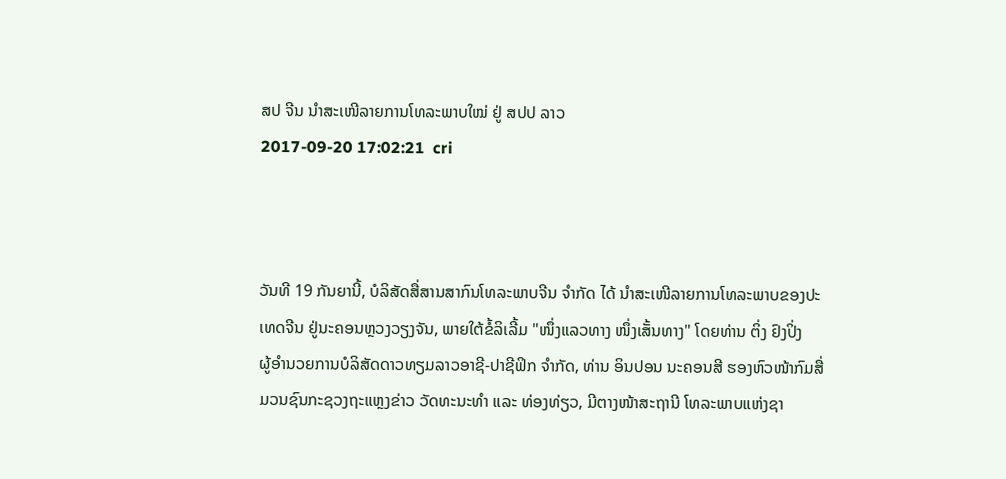ສປ ຈີນ ນຳສະເໜີລາຍການໂທລະພາບໃໝ່ ຢູ່ ສປປ ລາວ
2017-09-20 17:02:21  cri



ວັນທີ 19 ກັນຍານີ້, ບໍລິສັດສື່ສານສາກົນໂທລະພາບຈີນ ຈຳກັດ ໄດ້ ນຳສະເໜີລາຍການໂທລະພາບຂອງປະ
ເທດຈີນ ຢູ່ນະຄອນຫຼວງວຽງຈັນ, ພາຍໃຕ້ຂໍ້ລິເລີ້ມ "ໜຶ່ງແລວທາງ ໜຶ່ງເສັ້ນທາງ" ໂດຍທ່ານ ຕິ່ງ ຢົງປິ່ງ
ຜູ້ອຳນວຍການບໍລິສັດດາວທຽມລາວອາຊີ-ປາຊີຟິກ ຈຳກັດ, ທ່ານ ອິນປອນ ນະຄອນສີ ຮອງຫົວໜ້າກົມສື່
ມວນຊົນກະຊວງຖະແຫຼງຂ່າວ ວັດທະນະທໍາ ແລະ ທ່ອງທ່ຽວ, ມີຕາງໜ້າສະຖານີ ໂທລະພາບແຫ່ງຊາ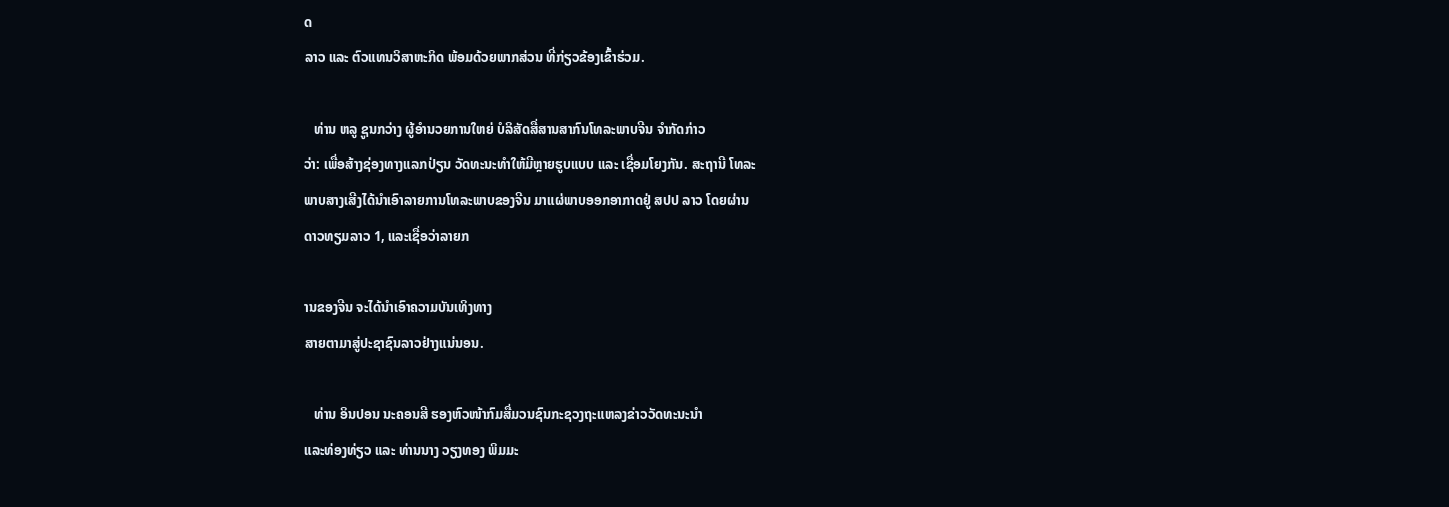ດ
ລາວ ແລະ ຕົວແທນວິສາຫະກິດ ພ້ອມດ້ວຍພາກສ່ວນ ທີ່ກ່ຽວຂ້ອງເຂົ້າຮ່ວມ.

   ທ່ານ ຫລູ ຊູນກວ່າງ ຜູ້ອຳນວຍການໃຫຍ່ ບໍລິສັດສື່ສານສາກົນໂທລະພາບຈີນ ຈຳກັດກ່າວ
ວ່າ: ເພື່ອສ້າງຊ່ອງທາງແລກປ່ຽນ ວັດທະນະທໍາໃຫ້ມີຫຼາຍຮູບແບບ ແລະ ເຊື່ອມໂຍງກັນ. ສະຖານີ ໂທລະ
ພາບສາງເສີງໄດ້ນຳເອົາລາຍການໂທລະພາບຂອງຈີນ ມາແຜ່ພາບອອກອາກາດຢູ່ ສປປ ລາວ ໂດຍຜ່ານ
ດາວທຽມລາວ 1, ແລະເຊື່ອວ່າລາຍກ

ານຂອງຈີນ ຈະໄດ້ນຳເອົາຄວາມບັນເທິງທາງ
ສາຍຕາມາສູ່ປະຊາຊົນລາວຢ່າງແນ່ນອນ.

   ທ່ານ ອິນປອນ ນະຄອນສີ ຮອງຫົວໜ້າກົມສື່ມວນຊົນກະຊວງຖະແຫລງຂ່າວວັດທະນະນຳ
ແລະທ່ອງທ່ຽວ ແລະ ທ່ານນາງ ວຽງທອງ ພິມມະ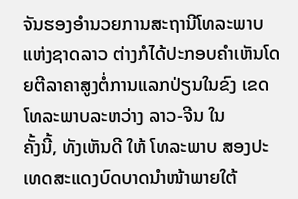ຈັນຮອງອໍານວຍການສະຖານີໂທລະພາບແຫ່ງຊາດລາວ ຕ່າງກໍໄດ້ປະກອບຄຳເຫັນໂດຍຕີລາຄາສູງຕໍ່ການແລກປ່ຽນໃນຂົງ ເຂດໂທລະພາບລະຫວ່າງ ລາວ-ຈີນ ໃນ
ຄັ້ງນີ້, ທັງເຫັນດີ ໃຫ້ ໂທລະພາບ ສອງປະເທດສະແດງບົດບາດນຳໜ້າພາຍໃຕ້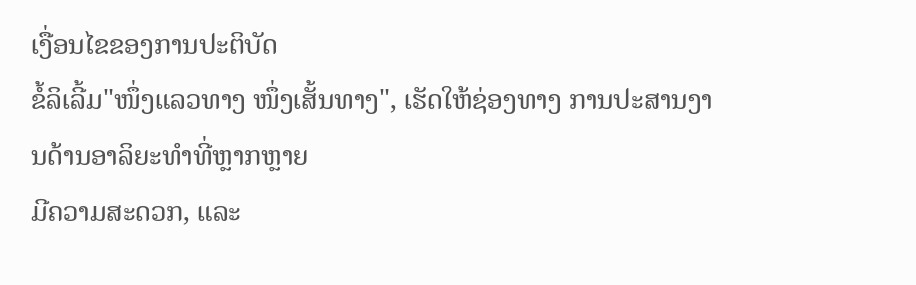ເງື່ອນໄຂຂອງການປະຕິບັດ
ຂໍ້ລິເລີ້ມ"ໜຶ່ງແລວທາງ ໜຶ່ງເສັ້ນທາງ", ເຮັດໃຫ້ຊ່ອງທາງ ການປະສານງານດ້ານອາລິຍະທຳທີ່ຫຼາກຫຼາຍ
ມີຄວາມສະດວກ, ແລະ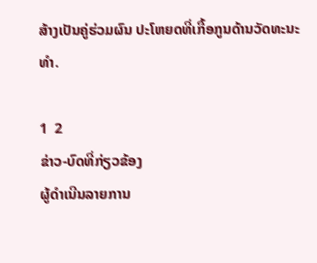ສ້າງເປັນຄູ່ຮ່ວມຜົນ ປະໂຫຍດທີ່ເກື້ອກູນດ້ານວັດທະນະທຳ.

1  2
ຂ່າວ-ບົດທີ່ກ່ຽວຂ້ອງ
ຜູ້ດຳເນີນລາຍການ